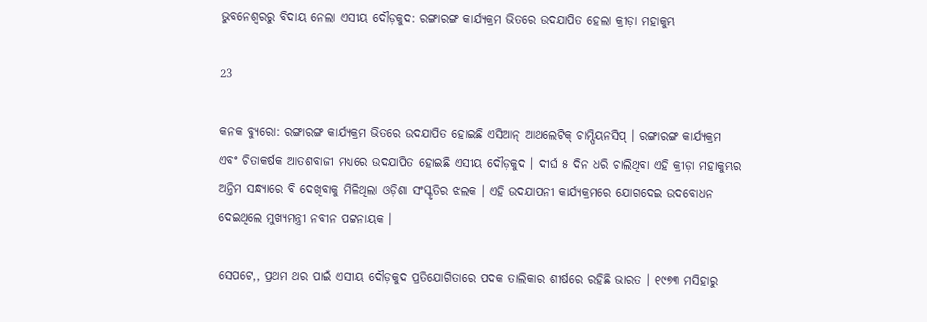ଭୁବନେଶ୍ୱରରୁ ବିଦାୟ ନେଲା ଏସୀୟ ଦୌଡ଼କୁଦ: ରଙ୍ଗାରଙ୍ଗ କାର୍ଯ୍ୟକ୍ରମ ଭିତରେ ଉଦଯାପିତ ହେଲା କ୍ରୀଡ଼ା ମହାକୁମ୍ଭ

23

କନକ ବ୍ୟୁରୋ: ରଙ୍ଗାରଙ୍ଗ କାର୍ଯ୍ୟକ୍ରମ ଭିତରେ ଉଦଯାପିତ ହୋଇଛି ଏସିଆନ୍ ଆଥଲେଟିକ୍ ଚାମ୍ପିୟନସିପ୍ । ରଙ୍ଗାରଙ୍ଗ କାର୍ଯ୍ୟକ୍ରମ ଏବଂ ଚିତାକର୍ଷକ ଆତଶବାଜୀ ମଧ୍ୟରେ ଉଦଯାପିତ ହୋଇଛି ଏସୀୟ ଦୌଡ଼କୁଦ । ଦୀର୍ଘ ୫ ଦିନ ଧରି ଚାଲିଥିବା ଏହି କ୍ରୀଡ଼ା ମହାକୁମ୍ଭର ଅନ୍ତିମ ସନ୍ଧ୍ୟାରେ ବି ଦେଖିବାକୁ ମିଳିଥିଲା ଓଡ଼ିଶା ସଂସ୍କୃତିର ଝଲକ । ଏହି ଉଦଯାପନୀ କାର୍ଯ୍ୟକ୍ରମରେ ଯୋଗଦେଇ ଉଦବୋଧନ ଦେଇଥିଲେ ମୁଖ୍ୟମନ୍ତ୍ରୀ ନବୀନ ପଟ୍ଟନାୟକ ।

ସେପଟେ,, ପ୍ରଥମ ଥର ପାଇଁ ଏସୀୟ ଦୌଡ଼କୁଦ ପ୍ରତିଯୋଗିତାରେ ପଦକ ତାଲିକାର ଶୀର୍ଷରେ ରହିଛି ଭାରତ । ୧୯୭୩ ମସିହାରୁ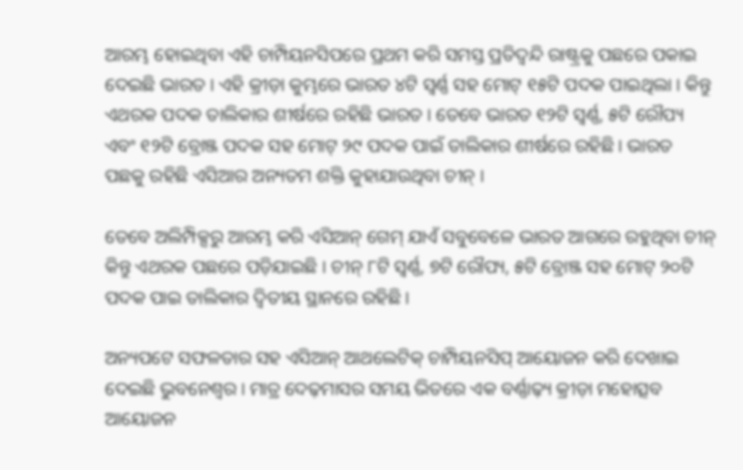ଆରମ୍ଭ ହୋଇଥିବା ଏହି ଚାମ୍ପିୟନସିପରେ ପ୍ରଥମ କରି ସମସ୍ତ ପ୍ରତିଦ୍ୱନ୍ଦି ରାଷ୍ଟ୍ରକୁ ପଛରେ ପକାଇ ଦେଇଛି ଭାରତ । ଏହି କ୍ରୀଡ଼ା କୁମ୍ଭରେ ଭାରତ ୪ଟି ସ୍ୱର୍ଣ୍ଣ ସହ ମୋଟ୍ ୧୫ଟି ପଦକ ପାଇଥିଲା । କିନ୍ତୁ ଏଥରକ ପଦକ ତାଲିକାର ଶୀର୍ଷରେ ରହିଛି ଭାରତ । ତେବେ ଭାରତ ୧୨ଟି ସ୍ୱର୍ଣ୍ଣ, ୫ଟି ରୌପ୍ୟ ଏବଂ ୧୨ଟି ବ୍ରୋଞ୍ଜ ପଦକ ସହ ମୋଟ୍ ୨୯ ପଦକ ପାଇଁ ତାଲିକାର ଶୀର୍ଷରେ ରହିଛି । ଭାରତ ପଛକୁ ରହିଛି ଏସିଆର ଅନ୍ୟତମ ଶକ୍ତି କୁହାଯାଉଥିବା ଚୀନ୍ ।

ତେବେ ଅଲିମ୍ପିକ୍ସରୁ ଆରମ୍ଭ କରି ଏସିଆନ୍ ଗେମ୍ ଯାଏଁ ସବୁବେଳେ ଭାରତ ଆଗରେ ରହୁଥିବା ଚୀନ୍ କିନ୍ତୁ ଏଥରକ ପଛରେ ପଡ଼ିଯାଇଛି । ଚୀନ୍ ୮ଟି ସ୍ୱର୍ଣ୍ଣ, ୭ଟି ରୌପ୍ୟ, ୫ଟି ବ୍ରୋଞ୍ଜ ସହ ମୋଟ୍ ୨୦ଟି ପଦକ ପାଇ ତାଲିକାର ଦ୍ୱିତୀୟ ସ୍ଥାନରେ ରହିଛି ।

ଅନ୍ୟପଟେ ସଫଳତାର ସହ ଏସିଆନ୍ ଆଥଲେଟିକ୍ ଚାମ୍ପିୟନସିପ୍ ଆୟୋଜନ କରି ଦେଖାଇ ଦେଇଛି ଭୁବନେଶ୍ୱର । ମାତ୍ର ଦେଢ଼ମାସର ସମୟ ଭିତରେ ଏକ ବର୍ଣ୍ଣାଢ଼୍ୟ କ୍ରୀଡ଼ା ମହୋତ୍ସବ ଆୟୋଜନ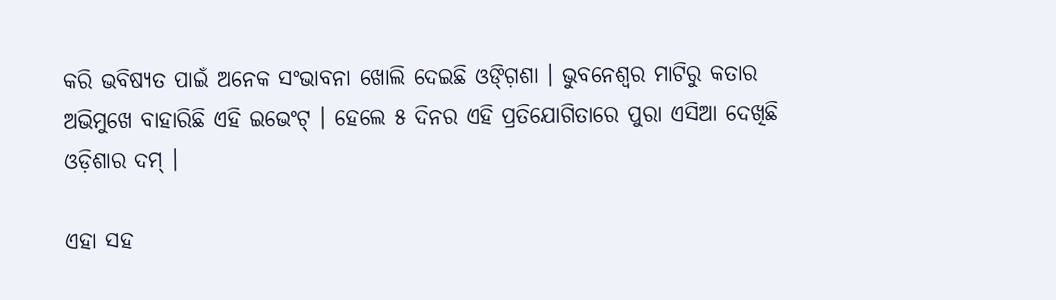କରି ଭବିଷ୍ୟତ ପାଇଁ ଅନେକ ସଂଭାବନା ଖୋଲି ଦେଇଛି ଓଙ୍ଗ଼ିଶା । ଭୁବନେଶ୍ୱର ମାଟିରୁ କତାର ଅଭିମୁଖେ ବାହାରିଛି ଏହି ଇଭେଂଟ୍ । ହେଲେ ୫ ଦିନର ଏହି ପ୍ରତିଯୋଗିତାରେ ପୁରା ଏସିଆ ଦେଖିଛି ଓଡ଼ିଶାର ଦମ୍ ।

ଏହା ସହ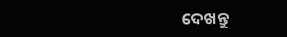ଦେଖନ୍ତୁ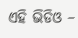ଏହି ଭିଡିଓ –